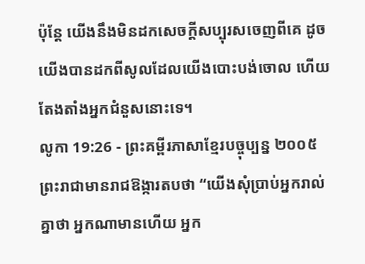ប៉ុន្តែ យើងនឹងមិនដកសេចក្ដីសប្បុរសចេញពីគេ ដូចយើងបានដកពីសូលដែលយើងបោះបង់ចោល ហើយតែងតាំងអ្នកជំនួសនោះទេ។
លូកា 19:26 - ព្រះគម្ពីរភាសាខ្មែរបច្ចុប្បន្ន ២០០៥ ព្រះរាជាមានរាជឱង្ការតបថា “យើងសុំប្រាប់អ្នករាល់គ្នាថា អ្នកណាមានហើយ អ្នក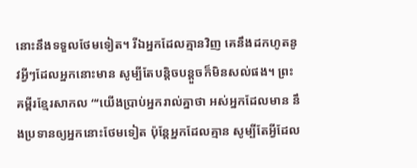នោះនឹងទទួលថែមទៀត។ រីឯអ្នកដែលគ្មានវិញ គេនឹងដកហូតនូវអ្វីៗដែលអ្នកនោះមាន សូម្បីតែបន្តិចបន្តួចក៏មិនសល់ផង។ ព្រះគម្ពីរខ្មែរសាកល “‘យើងប្រាប់អ្នករាល់គ្នាថា អស់អ្នកដែលមាន នឹងប្រទានឲ្យអ្នកនោះថែមទៀត ប៉ុន្តែអ្នកដែលគ្មាន សូម្បីតែអ្វីដែល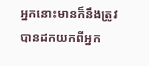អ្នកនោះមានក៏នឹងត្រូវបានដកយកពីអ្នក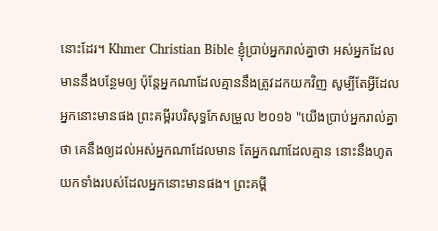នោះដែរ។ Khmer Christian Bible ខ្ញុំប្រាប់អ្នករាល់គ្នាថា អស់អ្នកដែលមាននឹងបន្ថែមឲ្យ ប៉ុន្ដែអ្នកណាដែលគ្មាននឹងត្រូវដកយកវិញ សូម្បីតែអ្វីដែលអ្នកនោះមានផង ព្រះគម្ពីរបរិសុទ្ធកែសម្រួល ២០១៦ "យើងប្រាប់អ្នករាល់គ្នាថា គេនឹងឲ្យដល់អស់អ្នកណាដែលមាន តែអ្នកណាដែលគ្មាន នោះនឹងហូតយកទាំងរបស់ដែលអ្នកនោះមានផង។ ព្រះគម្ពី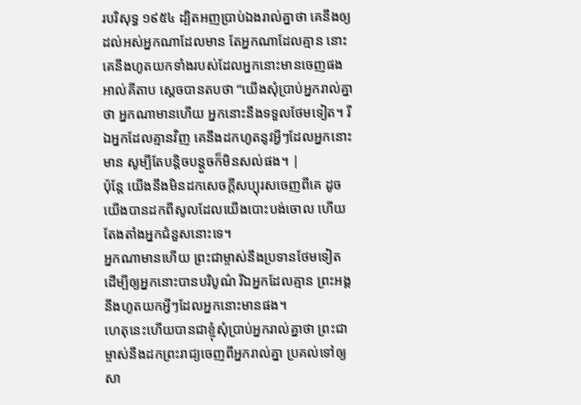របរិសុទ្ធ ១៩៥៤ ដ្បិតអញប្រាប់ឯងរាល់គ្នាថា គេនឹងឲ្យដល់អស់អ្នកណាដែលមាន តែអ្នកណាដែលគ្មាន នោះគេនឹងហូតយកទាំងរបស់ដែលអ្នកនោះមានចេញផង អាល់គីតាប ស្តេចបានតបថា “យើងសុំប្រាប់អ្នករាល់គ្នាថា អ្នកណាមានហើយ អ្នកនោះនឹងទទួលថែមទៀត។ រីឯអ្នកដែលគ្មានវិញ គេនឹងដកហូតនូវអ្វីៗដែលអ្នកនោះមាន សូម្បីតែបន្ដិចបន្ដួចក៏មិនសល់ផង។ |
ប៉ុន្តែ យើងនឹងមិនដកសេចក្ដីសប្បុរសចេញពីគេ ដូចយើងបានដកពីសូលដែលយើងបោះបង់ចោល ហើយតែងតាំងអ្នកជំនួសនោះទេ។
អ្នកណាមានហើយ ព្រះជាម្ចាស់នឹងប្រទានថែមទៀត ដើម្បីឲ្យអ្នកនោះបានបរិបូណ៌ រីឯអ្នកដែលគ្មាន ព្រះអង្គនឹងហូតយកអ្វីៗដែលអ្នកនោះមានផង។
ហេតុនេះហើយបានជាខ្ញុំសុំប្រាប់អ្នករាល់គ្នាថា ព្រះជាម្ចាស់នឹងដកព្រះរាជ្យចេញពីអ្នករាល់គ្នា ប្រគល់ទៅឲ្យសា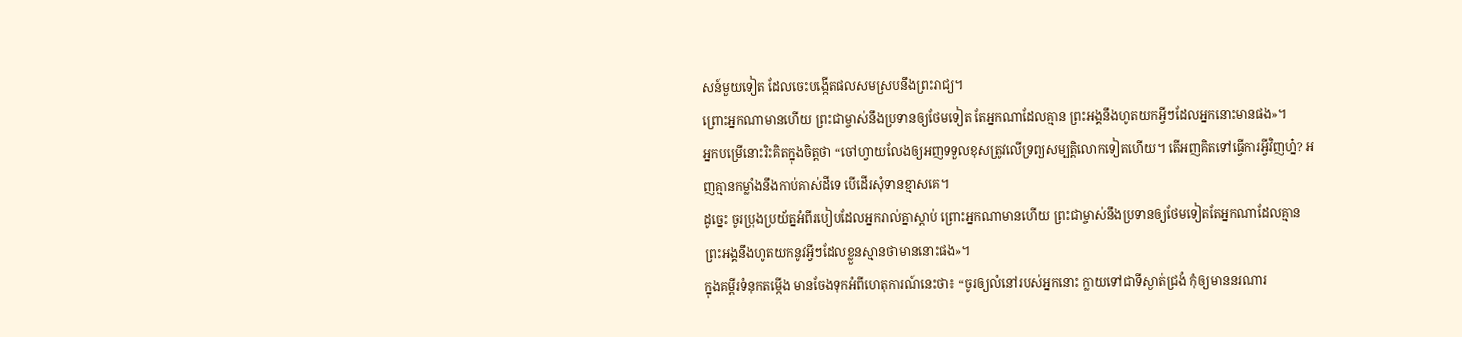សន៍មួយទៀត ដែលចេះបង្កើតផលសមស្របនឹងព្រះរាជ្យ។
ព្រោះអ្នកណាមានហើយ ព្រះជាម្ចាស់នឹងប្រទានឲ្យថែមទៀត តែអ្នកណាដែលគ្មាន ព្រះអង្គនឹងហូតយកអ្វីៗដែលអ្នកនោះមានផង»។
អ្នកបម្រើនោះរិះគិតក្នុងចិត្តថា “ចៅហ្វាយលែងឲ្យអញទទួលខុសត្រូវលើទ្រព្យសម្បត្តិលោកទៀតហើយ។ តើអញគិតទៅធ្វើការអ្វីវិញហ្ន៎? អញគ្មានកម្លាំងនឹងកាប់គាស់ដីទេ បើដើរសុំទានខ្មាសគេ។
ដូច្នេះ ចូរប្រុងប្រយ័ត្នអំពីរបៀបដែលអ្នករាល់គ្នាស្ដាប់ ព្រោះអ្នកណាមានហើយ ព្រះជាម្ចាស់នឹងប្រទានឲ្យថែមទៀតតែអ្នកណាដែលគ្មាន ព្រះអង្គនឹងហូតយកនូវអ្វីៗដែលខ្លួនស្មានថាមាននោះផង»។
ក្នុងគម្ពីរទំនុកតម្កើង មានចែងទុកអំពីហេតុការណ៍នេះថា៖ “ចូរឲ្យលំនៅរបស់អ្នកនោះ ក្លាយទៅជាទីស្ងាត់ជ្រងំ កុំឲ្យមាននរណារ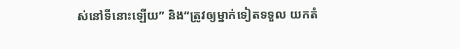ស់នៅទីនោះឡើយ” និង“ត្រូវឲ្យម្នាក់ទៀតទទួល យកតំ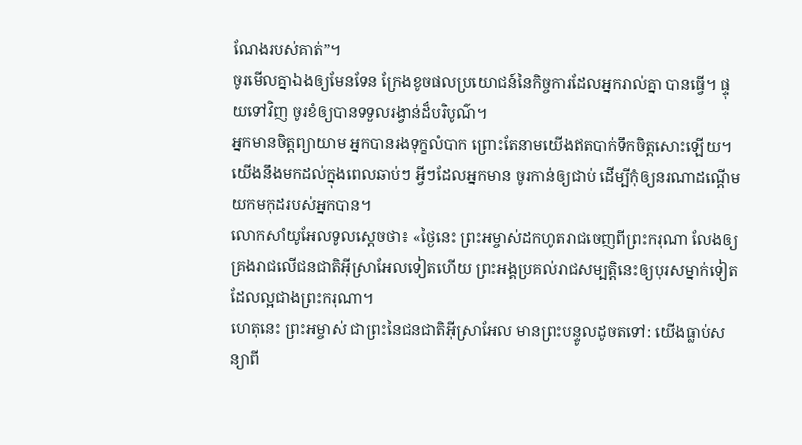ណែងរបស់គាត់”។
ចូរមើលគ្នាឯងឲ្យមែនទែន ក្រែងខូចផលប្រយោជន៍នៃកិច្ចការដែលអ្នករាល់គ្នា បានធ្វើ។ ផ្ទុយទៅវិញ ចូរខំឲ្យបានទទួលរង្វាន់ដ៏បរិបូណ៌។
អ្នកមានចិត្តព្យាយាម អ្នកបានរងទុក្ខលំបាក ព្រោះតែនាមយើងឥតបាក់ទឹកចិត្តសោះឡើយ។
យើងនឹងមកដល់ក្នុងពេលឆាប់ៗ អ្វីៗដែលអ្នកមាន ចូរកាន់ឲ្យជាប់ ដើម្បីកុំឲ្យនរណាដណ្ដើមយកមកុដរបស់អ្នកបាន។
លោកសាំយូអែលទូលស្ដេចថា៖ «ថ្ងៃនេះ ព្រះអម្ចាស់ដកហូតរាជចេញពីព្រះករុណា លែងឲ្យគ្រងរាជលើជនជាតិអ៊ីស្រាអែលទៀតហើយ ព្រះអង្គប្រគល់រាជសម្បត្តិនេះឲ្យបុរសម្នាក់ទៀត ដែលល្អជាងព្រះករុណា។
ហេតុនេះ ព្រះអម្ចាស់ ជាព្រះនៃជនជាតិអ៊ីស្រាអែល មានព្រះបន្ទូលដូចតទៅ: យើងធ្លាប់សន្យាពី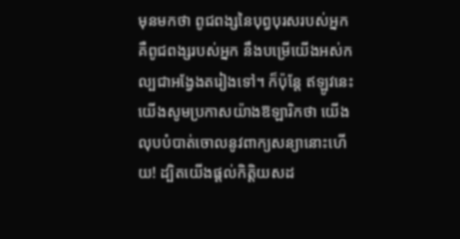មុនមកថា ពូជពង្សនៃបុព្វបុរសរបស់អ្នក គឺពូជពង្សរបស់អ្នក នឹងបម្រើយើងអស់កល្បជាអង្វែងតរៀងទៅ។ ក៏ប៉ុន្តែ ឥឡូវនេះ យើងសូមប្រកាសយ៉ាងឱឡារិកថា យើងលុបបំបាត់ចោលនូវពាក្យសន្យានោះហើយ! ដ្បិតយើងផ្ដល់កិត្តិយសដ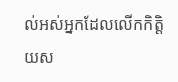ល់អស់អ្នកដែលលើកកិត្តិយស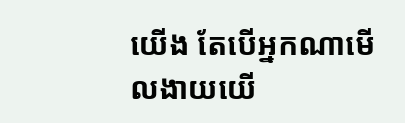យើង តែបើអ្នកណាមើលងាយយើ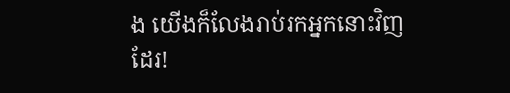ង យើងក៏លែងរាប់រកអ្នកនោះវិញដែរ!